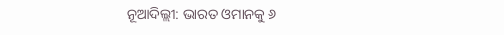ନୂଆଦିଲ୍ଲୀ: ଭାରତ ଓମାନକୁ ୬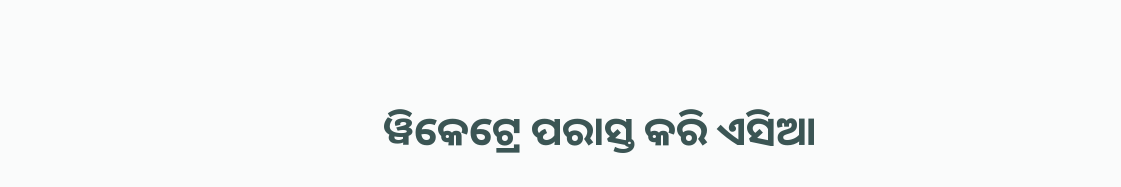ୱିକେଟ୍ରେ ପରାସ୍ତ କରି ଏସିଆ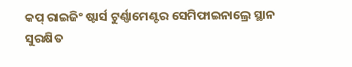କପ୍ ରାଇଜିଂ ଷ୍ଟାର୍ସ ଟୁର୍ଣ୍ଣାମେଣ୍ଟର ସେମିଫାଇନାଲ୍ରେ ସ୍ଥାନ ସୁରକ୍ଷିତ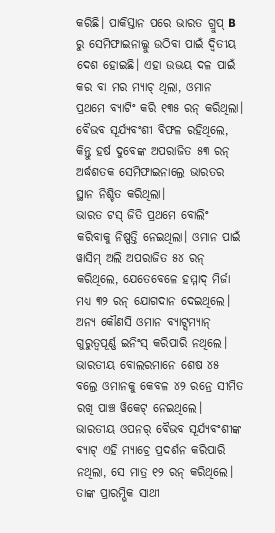କରିଛି। ପାକିସ୍ତାନ ପରେ ଭାରତ ଗ୍ରୁପ୍ B ରୁ ସେମିଫାଇନାଲ୍କୁ ଉଠିବା ପାଇଁ ଦ୍ୱିତୀୟ ଦେଶ ହୋଇଛି। ଏହା ଉଭୟ ଦଳ ପାଇଁ କର ବା ମର ମ୍ୟାଚ୍ ଥିଲା, ଓମାନ ପ୍ରଥମେ ବ୍ୟାଟିଂ କରି ୧୩୫ ରନ୍ କରିଥିଲା। ବୈଭବ ସୂର୍ଯ୍ୟବଂଶୀ ବିଫଳ ରହିଥିଲେ, କିନ୍ତୁ ହର୍ଷ ଦୁବେଙ୍କ ଅପରାଜିତ ୫୩ ରନ୍ ଅର୍ଦ୍ଧଶତକ ସେମିଫାଇନାଲ୍ରେ ଭାରତର ସ୍ଥାନ ନିଶ୍ଚିତ କରିଥିଲା।
ଭାରତ ଟସ୍ ଜିତି ପ୍ରଥମେ ବୋଲିଂ କରିବାକୁ ନିଷ୍ପତ୍ତି ନେଇଥିଲା। ଓମାନ ପାଇଁ ୱାସିମ୍ ଅଲି ଅପରାଜିତ ୫୪ ରନ୍ କରିଥିଲେ, ଯେତେବେଳେ ହମ୍ମାଦ୍ ମିର୍ଜା ମଧ୍ୟ ୩୨ ରନ୍ ଯୋଗଦାନ ଦେଇଥିଲେ। ଅନ୍ୟ କୌଣସି ଓମାନ ବ୍ୟାଟ୍ସମ୍ୟାନ୍ ଗୁରୁତ୍ୱପୂର୍ଣ୍ଣ ଇନିଂସ୍ କରିପାରି ନଥିଲେ। ଭାରତୀୟ ବୋଲରମାନେ ଶେଷ ୪୫ ବଲ୍ରେ ଓମାନକୁ କେବଳ ୪୨ ରନ୍ରେ ସୀମିତ ରଖି ପାଞ୍ଚ ୱିକେଟ୍ ନେଇଥିଲେ।
ଭାରତୀୟ ଓପନର୍ ବୈଭବ ସୂର୍ଯ୍ୟବଂଶୀଙ୍କ ବ୍ୟାଟ୍ ଏହି ମ୍ୟାଚ୍ରେ ପ୍ରଦର୍ଶନ କରିପାରି ନଥିଲା, ସେ ମାତ୍ର ୧୨ ରନ୍ କରିଥିଲେ। ତାଙ୍କ ପ୍ରାରମ୍ଭିକ ସାଥୀ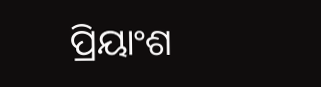ପ୍ରିୟାଂଶ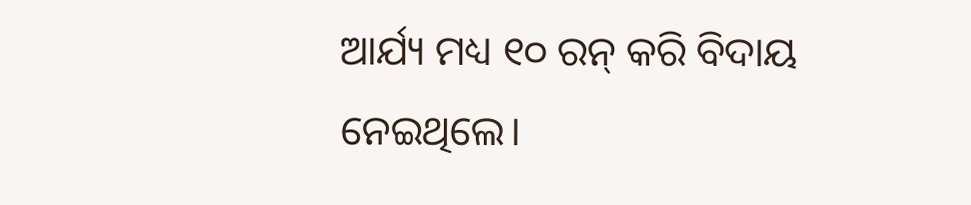ଆର୍ଯ୍ୟ ମଧ୍ୟ ୧୦ ରନ୍ କରି ବିଦାୟ ନେଇଥିଲେ।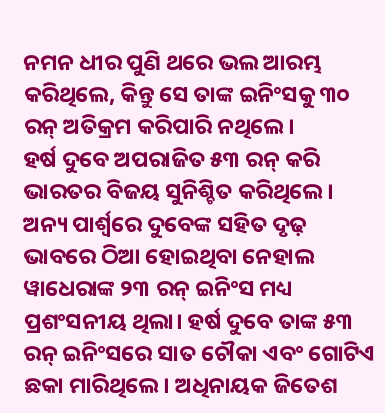ନମନ ଧୀର ପୁଣି ଥରେ ଭଲ ଆରମ୍ଭ କରିଥିଲେ, କିନ୍ତୁ ସେ ତାଙ୍କ ଇନିଂସକୁ ୩୦ ରନ୍ ଅତିକ୍ରମ କରିପାରି ନଥିଲେ।
ହର୍ଷ ଦୁବେ ଅପରାଜିତ ୫୩ ରନ୍ କରି ଭାରତର ବିଜୟ ସୁନିଶ୍ଚିତ କରିଥିଲେ। ଅନ୍ୟ ପାର୍ଶ୍ୱରେ ଦୁବେଙ୍କ ସହିତ ଦୃଢ଼ ଭାବରେ ଠିଆ ହୋଇଥିବା ନେହାଲ ୱାଧେରାଙ୍କ ୨୩ ରନ୍ ଇନିଂସ ମଧ୍ୟ ପ୍ରଶଂସନୀୟ ଥିଲା। ହର୍ଷ ଦୁବେ ତାଙ୍କ ୫୩ ରନ୍ ଇନିଂସରେ ସାତ ଚୌକା ଏବଂ ଗୋଟିଏ ଛକା ମାରିଥିଲେ। ଅଧିନାୟକ ଜିତେଶ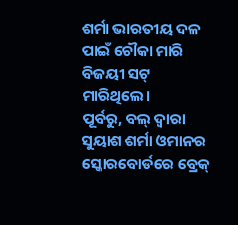ଶର୍ମା ଭାରତୀୟ ଦଳ ପାଇଁ ଚୌକା ମାରି ବିଜୟୀ ସଟ୍ ମାରିଥିଲେ।
ପୂର୍ବରୁ, ବଲ୍ ଦ୍ଵାରା ସୁୟାଶ ଶର୍ମା ଓମାନର ସ୍କୋରବୋର୍ଡରେ ବ୍ରେକ୍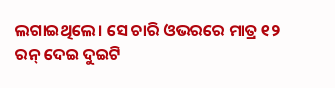ଲଗାଇଥିଲେ। ସେ ଚାରି ଓଭରରେ ମାତ୍ର ୧୨ ରନ୍ ଦେଇ ଦୁଇଟି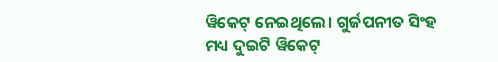ୱିକେଟ୍ ନେଇଥିଲେ। ଗୁର୍ଜପନୀତ ସିଂହ ମଧ୍ୟ ଦୁଇଟି ୱିକେଟ୍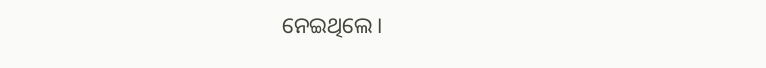ନେଇଥିଲେ।